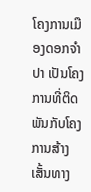ໂຄງການເມືອງດອກຈຳປາ ເປັນໂຄງການທີ່ຕິດພັນກັບໂຄງການສ້າງເສັ້ນທາງ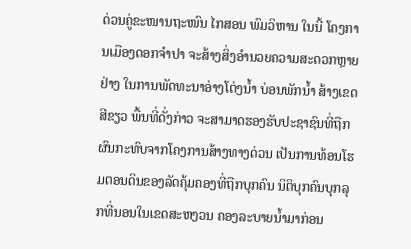ດ່ວນຄູ່ຂະໜານຖະໜົນ ໄກສອນ ພົມວິຫານ ໃນນີ້ ໂຄງການເມືອງດອກຈຳປາ ຈະສ້າງສິ່ງອຳນວຍຄວາມສະດວກຫຼາຍຢ່າງ ໃນການພັດທະນາອ່າງໂຕ່ງນ້ຳ ບ່ອນພັກນ້ຳ ສ້າງເຂດສີຂຽວ ພື້ນທີ່ດັ່ງກ່າວ ຈະສາມາດຮອງຮັບປະຊາຊົນທີ່ຖືກຜົນກະທົບຈາກໂຄງການສ້າງທາງດ່ວນ ເປັນການທ້ອນໂຮມຕອນດິນຂອງລັດຄຸ້ມຄອງທີ່ຖືກບຸກຄົນ ນິຕິບຸກຄົນບຸກລຸກທີ່ນອນໃນເຂດສະຫງວນ ຄອງລະບາຍນ້ຳມາກ່ອນ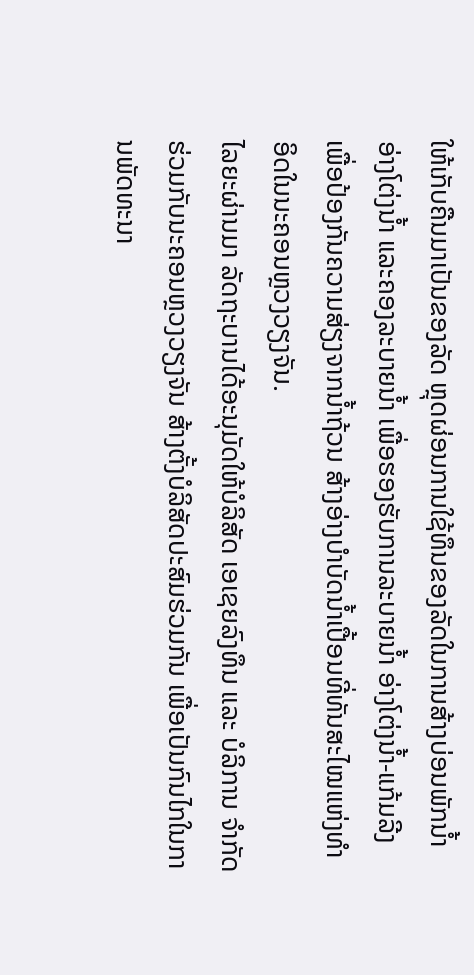ໃຫ້ເກັບຄືນມາເປັນຂອງລັດ ຫຼຸດຜ່ອນການໃຊ້ທຶນຂອງລັດໃນການສ້າງບ່ອນພັກນ້ຳ ອ່າງໂຕ່ງນ້ຳ ແລະຄອງລະບາຍນ້ຳ ເພື່ອຮອງຮັບການລະບາຍນ້ຳ ອ່າງໂຕ່ງນ້ຳ-ແກ້ມລີງ ເພື່ອປ້ອງກັນຄວາມສ່ຽງຈາກນ້ຳຖ້ວນ ສ້າງອ່າງບຳບັດນ້ຳເປື້ອນທີ່ທັນສະໄໝແຫ່ງທຳອິດໃນນະຄອນຫຼວງວຽງຈັນ.
ໄລຍະຜ່ານມາ ລັດຖະບານໄດ້ອະນຸມັດໃຫ້ບໍລິສັດ ເອເຊຍລົງທຶນ ແລະ ບໍລິການ ຈຳກັດ ຮ່ວມກັບນະຄອນຫຼວງວຽງຈັນ ສ້າງຕັ້ງບໍລິສັດປະສົມຮ່ວມກັນ ເພື່ອເປັນກົນໄກໃນການພັດທະນາ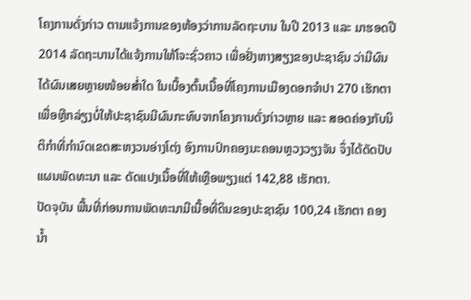ໂຄງການດັ່ງກ່າວ ຕາມແຈ້ງການຂອງຫ້ອງວ່າການລັດຖະບານ ໃນປີ 2013 ແລະ ມາຮອດປີ 2014 ລັດຖະບານໄດ້ແຈ້ງການໃຫ້ໂຈະຊົ່ວຄາວ ເພື່ອຢັ່ງຫາງສຽງຂອງປະຊາຊົນ ວ່າມີຜົນໄດ້ຜົນເສຍຫຼາຍໜ້ອຍສ່ຳໃດ ໃນເບື້ອງຕົ້ນເນື້ອທີ່ໂຄງການເມືອງດອກຈຳປາ 270 ເຮັກຕາ ເພື່ອຫຼີກລ່ຽງບໍ່ໃຫ້ປະຊາຊົນມີຜົນກະທົບຈາກໂຄງການດັ່ງກ່າວຫຼາຍ ແລະ ສອດຄ່ອງກັບນິຕິກຳທີ່ກຳນົດເຂດສະຫງວນອ່າງໂຕ່ງ ອົງການປົກຄອງນະຄອນຫຼວງວຽງຈັນ ຈຶ່ງໄດ້ດັດປັບແຜນພັດທະນາ ແລະ ດັດແປງເນື້ອທີ່ໃຫ້ເຫຼືອພຽງແຕ່ 142,88 ເຮັກຕາ.
ປັດຈຸບັນ ພື້ນທີ່ກ່ອນການພັດທະນາມີເນື້ອທີ່ດິນຂອງປະຊາຊົນ 100,24 ເຮັກຕາ ຄອງນ້ຳ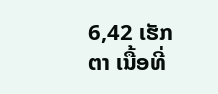6,42 ເຮັກຕາ ເນື້ອທີ່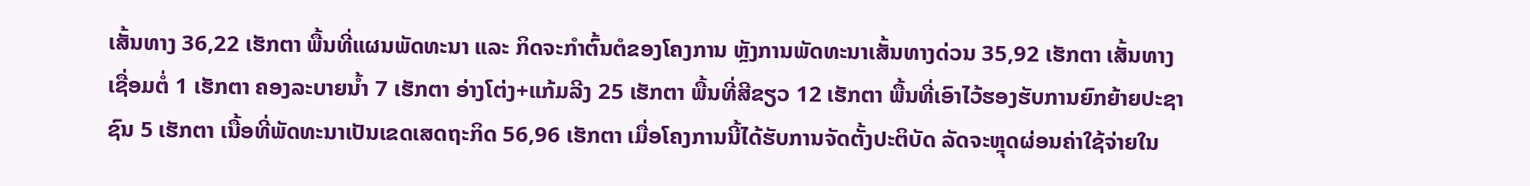ເສັ້ນທາງ 36,22 ເຮັກຕາ ພື້ນທີ່ແຜນພັດທະນາ ແລະ ກິດຈະກຳຕົ້ນຕໍຂອງໂຄງການ ຫຼັງການພັດທະນາເສັ້ນທາງດ່ວນ 35,92 ເຮັກຕາ ເສັ້ນທາງເຊື່ອມຕໍ່ 1 ເຮັກຕາ ຄອງລະບາຍນ້ຳ 7 ເຮັກຕາ ອ່າງໂຕ່ງ+ແກ້ມລີງ 25 ເຮັກຕາ ພື້ນທີ່ສີຂຽວ 12 ເຮັກຕາ ພື້ນທີ່ເອົາໄວ້ຮອງຮັບການຍົກຍ້າຍປະຊາຊົນ 5 ເຮັກຕາ ເນື້ອທີ່ພັດທະນາເປັນເຂດເສດຖະກິດ 56,96 ເຮັກຕາ ເມື່ອໂຄງການນີ້ໄດ້ຮັບການຈັດຕັ້ງປະຕິບັດ ລັດຈະຫຼຸດຜ່ອນຄ່າໃຊ້ຈ່າຍໃນ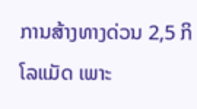ການສ້າງທາງດ່ວນ 2,5 ກິໂລແມັດ ເພາະ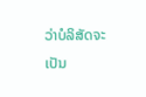ວ່າບໍລິສັດຈະເປັນ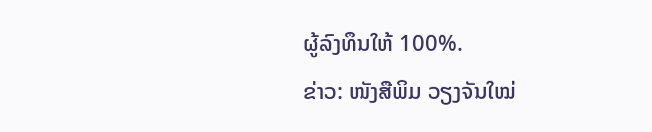ຜູ້ລົງທຶນໃຫ້ 100%.
ຂ່າວ: ໜັງສືພິມ ວຽງຈັນໃໝ່